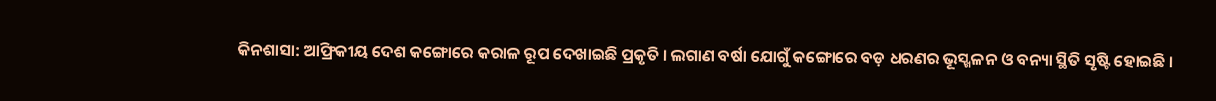କିନଶାସା: ଆଫ୍ରିକୀୟ ଦେଶ କଙ୍ଗୋରେ କରାଳ ରୂପ ଦେଖାଇଛି ପ୍ରକୃତି । ଲଗାଣ ବର୍ଷା ଯୋଗୁଁ କଙ୍ଗୋରେ ବଡ଼ ଧରଣର ଭୂସ୍ଖଳନ ଓ ବନ୍ୟା ସ୍ଥିତି ସୃଷ୍ଟି ହୋଇଛି ।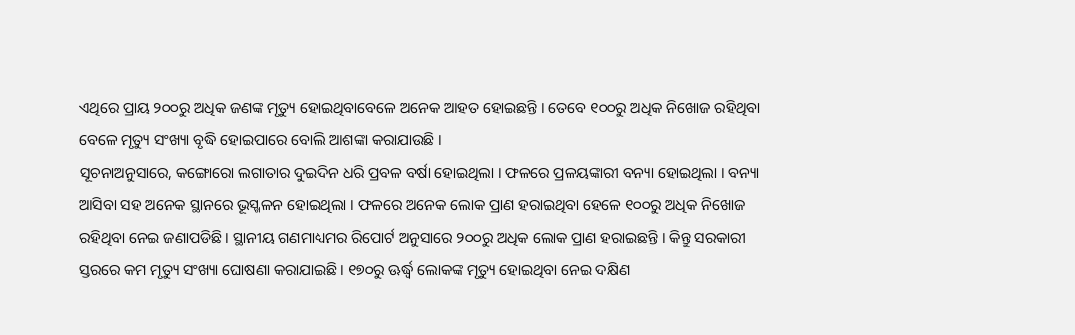ଏଥିରେ ପ୍ରାୟ ୨୦୦ରୁ ଅଧିକ ଜଣଙ୍କ ମୃତ୍ୟୁ ହୋଇଥିବାବେଳେ ଅନେକ ଆହତ ହୋଇଛନ୍ତି । ତେବେ ୧୦୦ରୁ ଅଧିକ ନିଖୋଜ ରହିଥିବା ବେଳେ ମୃତ୍ୟୁ ସଂଖ୍ୟା ବୃଦ୍ଧି ହୋଇପାରେ ବୋଲି ଆଶଙ୍କା କରାଯାଉଛି ।
ସୂଚନାଅନୁସାରେ, କଙ୍ଗୋରୋ ଲଗାତାର ଦୁଇଦିନ ଧରି ପ୍ରବଳ ବର୍ଷା ହୋଇଥିଲା । ଫଳରେ ପ୍ରଳୟଙ୍କାରୀ ବନ୍ୟା ହୋଇଥିଲା । ବନ୍ୟା ଆସିବା ସହ ଅନେକ ସ୍ଥାନରେ ଭୂସ୍ଖଳନ ହୋଇଥିଲା । ଫଳରେ ଅନେକ ଲୋକ ପ୍ରାଣ ହରାଇଥିବା ହେଳେ ୧୦୦ରୁ ଅଧିକ ନିଖୋଜ ରହିଥିବା ନେଇ ଜଣାପଡିଛି । ସ୍ଥାନୀୟ ଗଣମାଧ୍ୟମର ରିପୋର୍ଟ ଅନୁସାରେ ୨୦୦ରୁ ଅଧିକ ଲୋକ ପ୍ରାଣ ହରାଇଛନ୍ତି । କିନ୍ତୁ ସରକାରୀ ସ୍ତରରେ କମ ମୃତ୍ୟୁ ସଂଖ୍ୟା ଘୋଷଣା କରାଯାଇଛି । ୧୭୦ରୁ ଊର୍ଦ୍ଧ୍ବ ଲୋକଙ୍କ ମୃତ୍ୟୁ ହୋଇଥିବା ନେଇ ଦକ୍ଷିଣ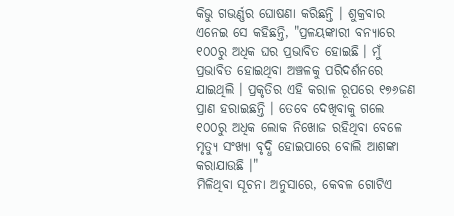କିଭୁ ଗଭର୍ଣ୍ଣର ଘୋଷଣା କରିଛନ୍ତି । ଶୁକ୍ରବାର ଏନେଇ ସେ କହିଛନ୍ତି, "ପ୍ରଳୟଙ୍କାରୀ ବନ୍ୟାରେ ୧୦୦ରୁ ଅଧିକ ଘର ପ୍ରଭାବିତ ହୋଇଛି । ମୁଁ ପ୍ରଭାବିତ ହୋଇଥିବା ଅଞ୍ଚଳକୁ ପରିଦର୍ଶନରେ ଯାଇଥିଲି । ପ୍ରକୃତିର ଏହି କରାଳ ରୂପରେ ୧୭୬ଜଣ ପ୍ରାଣ ହରାଇଛନ୍ତି । ତେବେ ଦେଖିବାକୁ ଗଲେ ୧୦୦ରୁ ଅଧିକ ଲୋକ ନିଖୋଜ ରହିଥିବା ବେଳେ ମୃତ୍ୟୁ ସଂଖ୍ୟା ବୃଦ୍ଧି ହୋଇପାରେ ବୋଲି ଆଶଙ୍କା କରାଯାଉଛି ।"
ମିଳିଥିବା ସୂଚନା ଅନୁସାରେ, କେବଳ ଗୋଟିଏ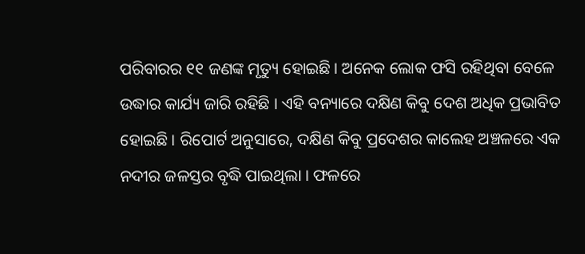ପରିବାରର ୧୧ ଜଣଙ୍କ ମୃତ୍ୟୁ ହୋଇଛି । ଅନେକ ଲୋକ ଫସି ରହିଥିବା ବେଳେ ଉଦ୍ଧାର କାର୍ଯ୍ୟ ଜାରି ରହିଛି । ଏହି ବନ୍ୟାରେ ଦକ୍ଷିଣ କିବୁ ଦେଶ ଅଧିକ ପ୍ରଭାବିତ ହୋଇଛି । ରିପୋର୍ଟ ଅନୁସାରେ, ଦକ୍ଷିଣ କିବୁ ପ୍ରଦେଶର କାଲେହ ଅଞ୍ଚଳରେ ଏକ ନଦୀର ଜଳସ୍ତର ବୃଦ୍ଧି ପାଇଥିଲା । ଫଳରେ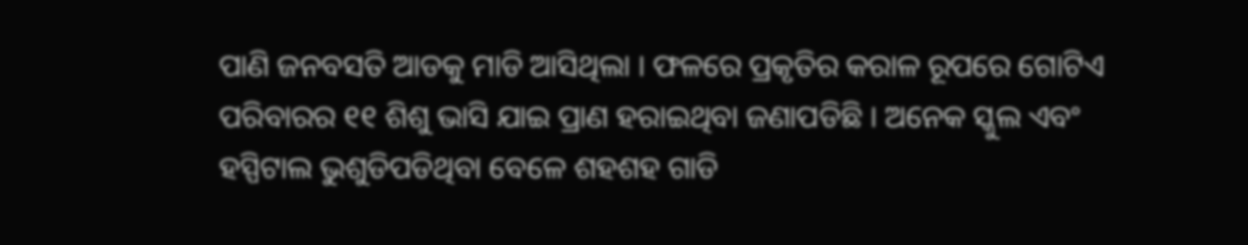ପାଣି ଜନବସତି ଆଡକୁ ମାଡି ଆସିଥିଲା । ଫଳରେ ପ୍ରକୃତିର କରାଳ ରୂପରେ ଗୋଟିଏ ପରିବାରର ୧୧ ଶିଶୁ ଭାସି ଯାଇ ପ୍ରାଣ ହରାଇଥିବା ଜଣାପଡିଛି । ଅନେକ ସ୍କୁଲ ଏବଂ ହସ୍ପିଟାଲ ଭୁଶୁଡିପଡିଥିବା ବେଳେ ଶହଶହ ଗାଡି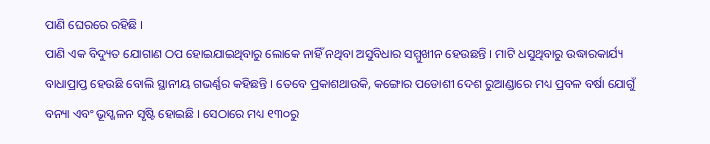ପାଣି ଘେରରେ ରହିଛି ।
ପାଣି ଏକ ବିଦ୍ୟୁତ ଯୋଗାଣ ଠପ ହୋଇଯାଇଥିବାରୁ ଲୋକେ ନାହିଁ ନଥିବା ଅସୁବିଧାର ସମ୍ମୁଖୀନ ହେଉଛନ୍ତି । ମାଟି ଧସୁଥିବାରୁ ଉଦ୍ଧାରକାର୍ଯ୍ୟ ବାଧାପ୍ରାପ୍ତ ହେଉଛି ବୋଲି ସ୍ଥାନୀୟ ଗଭର୍ଣ୍ଣର କହିଛନ୍ତି । ତେବେ ପ୍ରକାଶଥାଉକି, କଙ୍ଗୋର ପଡୋଶୀ ଦେଶ ରୁଆଣ୍ଡାରେ ମଧ୍ୟ ପ୍ରବଳ ବର୍ଷା ଯୋଗୁଁ ବନ୍ୟା ଏବଂ ଭୂସ୍ଖଳନ ସୃଷ୍ଟି ହୋଇଛି । ସେଠାରେ ମଧ୍ୟ ୧୩୦ରୁ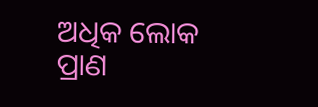ଅଧିକ ଲୋକ ପ୍ରାଣ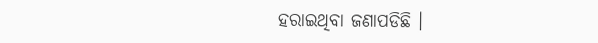ହରାଇଥିବା ଜଣାପଡିଛି ।